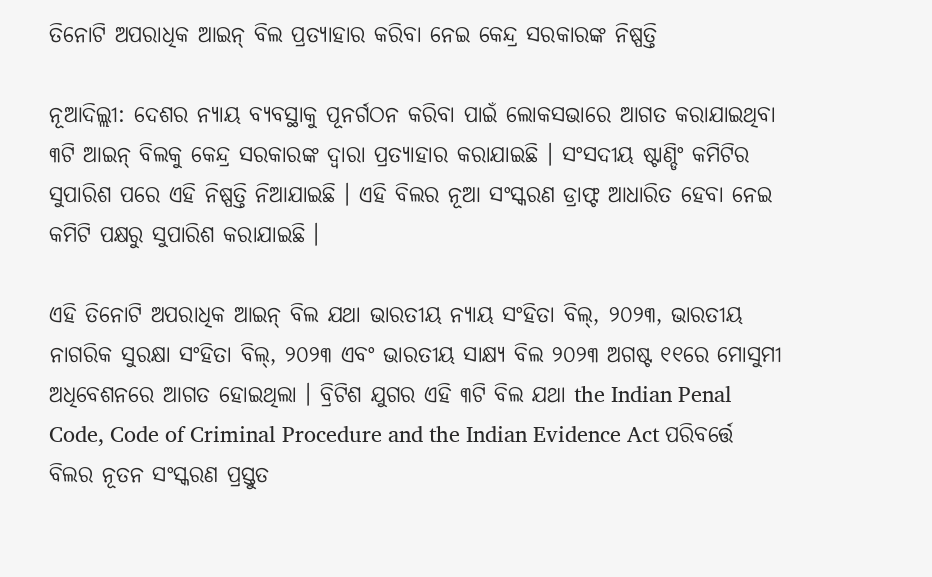ତିନୋଟି ଅପରାଧିକ ଆଇନ୍ ବିଲ ପ୍ରତ୍ୟାହାର କରିବା ନେଇ କେନ୍ଦ୍ର ସରକାରଙ୍କ ନିଷ୍ପତ୍ତି

ନୂଆଦିଲ୍ଲୀ: ଦେଶର ନ୍ୟାୟ ବ୍ୟବସ୍ଥାକୁ ପୂନର୍ଗଠନ କରିବା ପାଇଁ ଲୋକସଭାରେ ଆଗତ କରାଯାଇଥିବା ୩ଟି ଆଇନ୍ ବିଲକୁ କେନ୍ଦ୍ର ସରକାରଙ୍କ ଦ୍ୱାରା ପ୍ରତ୍ୟାହାର କରାଯାଇଛି । ସଂସଦୀୟ ଷ୍ଟାଣ୍ଡିଂ କମିଟିର ସୁପାରିଶ ପରେ ଏହି ନିଷ୍ପତ୍ତି ନିଆଯାଇଛି । ଏହି ବିଲର ନୂଆ ସଂସ୍କରଣ ଡ୍ରାଫ୍ଟ ଆଧାରିତ ହେବା ନେଇ କମିଟି ପକ୍ଷରୁ ସୁପାରିଶ କରାଯାଇଛି ।

ଏହି ତିନୋଟି ଅପରାଧିକ ଆଇନ୍ ବିଲ ଯଥା ଭାରତୀୟ ନ୍ୟାୟ ସଂହିତା ବିଲ୍, ୨୦୨୩, ଭାରତୀୟ ନାଗରିକ ସୁରକ୍ଷା ସଂହିତା ବିଲ୍, ୨୦୨୩ ଏବଂ ଭାରତୀୟ ସାକ୍ଷ୍ୟ ବିଲ ୨୦୨୩ ଅଗଷ୍ଟ ୧୧ରେ ମୋସୁମୀ ଅଧିବେଶନରେ ଆଗତ ହୋଇଥିଲା । ବ୍ରିଟିଶ ଯୁଗର ଏହି ୩ଟି ବିଲ ଯଥା the Indian Penal Code, Code of Criminal Procedure and the Indian Evidence Act ପରିବର୍ତ୍ତେ ବିଲର ନୂତନ ସଂସ୍କରଣ ପ୍ରସ୍ତୁତ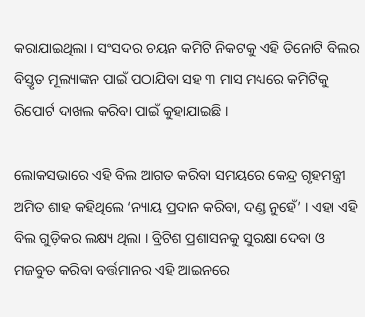କରାଯାଇଥିଲା । ସଂସଦର ଚୟନ କମିଟି ନିକଟକୁ ଏହି ତିନୋଟି ବିଲର ବିସ୍ତୃତ ମୂଲ୍ୟାଙ୍କନ ପାଇଁ ପଠାଯିବା ସହ ୩ ମାସ ମଧ୍ୟରେ କମିଟିକୁ ରିପୋର୍ଟ ଦାଖଲ କରିବା ପାଇଁ କୁହାଯାଇଛି ।

ଲୋକସଭାରେ ଏହି ବିଲ ଆଗତ କରିବା ସମୟରେ କେନ୍ଦ୍ର ଗୃହମନ୍ତ୍ରୀ ଅମିତ ଶାହ କହିଥିଲେ ‘ନ୍ୟାୟ ପ୍ରଦାନ କରିବା, ଦଣ୍ଡ ନୁହେଁ’ । ଏହା ଏହି ବିଲ ଗୁଡ଼ିକର ଲକ୍ଷ୍ୟ ଥିଲା । ବ୍ରିଟିଶ ପ୍ରଶାସନକୁ ସୁରକ୍ଷା ଦେବା ଓ ମଜବୁତ କରିବା ବର୍ତ୍ତମାନର ଏହି ଆଇନରେ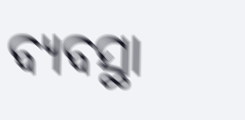ବ୍ୟବସ୍ଥା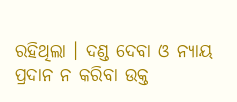ରହିଥିଲା । ଦଣ୍ଡ ଦେବା ଓ ନ୍ୟାୟ ପ୍ରଦାନ ନ କରିବା ଉକ୍ତ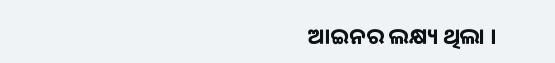ଆଇନର ଲକ୍ଷ୍ୟ ଥିଲା ।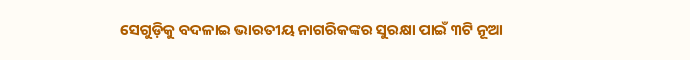ସେଗୁଡ଼ିକୁ ବଦଳାଇ ଭାରତୀୟ ନାଗରିକଙ୍କର ସୁରକ୍ଷା ପାଇଁ ୩ଟି ନୂଆ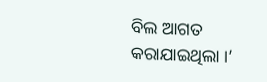ବିଲ ଆଗତ କରାଯାଇଥିଲା ।’